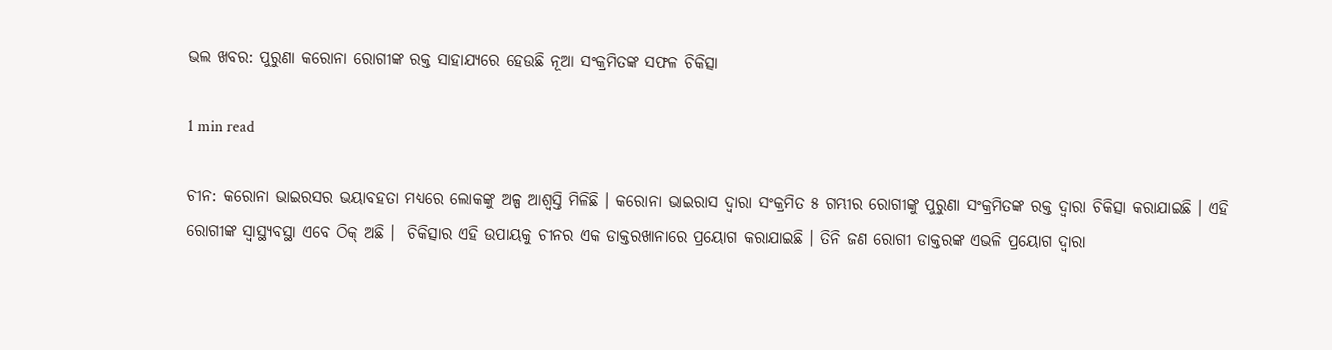ଭଲ ଖବର: ପୁରୁଣା କରୋନା ରୋଗୀଙ୍କ ରକ୍ତ ସାହାଯ୍ୟରେ ହେଉଛି ନୂଆ ସଂକ୍ରମିତଙ୍କ ସଫଳ ଚିକିତ୍ସା

1 min read

ଚୀନ: କରୋନା ଭାଇରସର ଭୟାବହତା ମଧ୍ୟରେ ଲୋକଙ୍କୁ ଅଳ୍ପ ଆଶ୍ୱସ୍ତି ମିଳିଛି । କରୋନା ଭାଇରାସ ଦ୍ୱାରା ସଂକ୍ରମିତ ୫ ଗମ୍ଭୀର ରୋଗୀଙ୍କୁ ପୁରୁଣା ସଂକ୍ରମିତଙ୍କ ରକ୍ତ ଦ୍ୱାରା ଚିକିତ୍ସା କରାଯାଇଛି । ଏହି ରୋଗୀଙ୍କ ସ୍ୱାସ୍ଥ୍ୟବସ୍ଥା ଏବେ ଠିକ୍ ଅଛି ।  ଚିକିତ୍ସାର ଏହି ଉପାୟକୁ ଚୀନର ଏକ ଡାକ୍ତରଖାନାରେ ପ୍ରୟୋଗ କରାଯାଇଛି । ତିନି ଜଣ ରୋଗୀ ଡାକ୍ତରଙ୍କ ଏଭଳି ପ୍ରୟୋଗ ଦ୍ୱାରା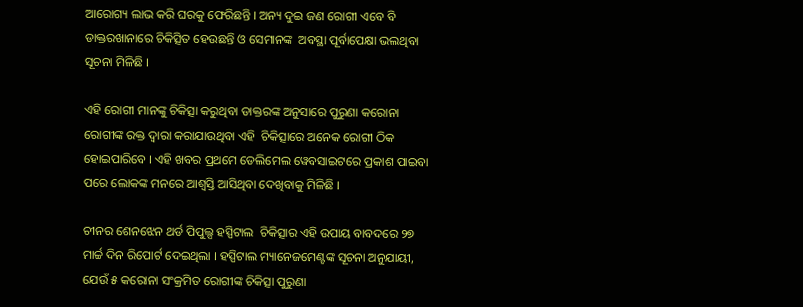ଆରୋଗ୍ୟ ଲାଭ କରି ଘରକୁ ଫେରିଛନ୍ତି । ଅନ୍ୟ ଦୁଇ ଜଣ ରୋଗୀ ଏବେ ବି ଡାକ୍ତରଖାନାରେ ଚିକିତ୍ସିତ ହେଉଛନ୍ତି ଓ ସେମାନଙ୍କ  ଅବସ୍ଥା ପୂର୍ବାପେକ୍ଷା ଭଲଥିବା ସୂଚନା ମିଳିଛି ।

ଏହି ରୋଗୀ ମାନଙ୍କୁ ଚିକିତ୍ସା କରୁଥିବା ଡାକ୍ତରଙ୍କ ଅନୁସାରେ ପୁରୁଣା କରୋନା ରୋଗୀଙ୍କ ରକ୍ତ ଦ୍ୱାରା କରାଯାଉଥିବା ଏହି  ଚିକିତ୍ସାରେ ଅନେକ ରୋଗୀ ଠିକ ହୋଇପାରିବେ । ଏହି ଖବର ପ୍ରଥମେ ଡେଲିମେଲ ୱେବସାଇଟରେ ପ୍ରକାଶ ପାଇବା ପରେ ଲୋକଙ୍କ ମନରେ ଆଶ୍ୱସ୍ତି ଆସିଥିବା ଦେଖିବାକୁ ମିଳିଛି ।

ଚୀନର ଶେନଝେନ ଥର୍ଡ ପିପୁଲ୍ସ ହସ୍ପିଟାଲ  ଚିକିତ୍ସାର ଏହି ଉପାୟ ବାବଦରେ ୨୭ ମାର୍ଚ୍ଚ ଦିନ ରିପୋର୍ଟ ଦେଇଥିଲା । ହସ୍ପିଟାଲ ମ୍ୟାନେଜମେଣ୍ଟଙ୍କ ସୂଚନା ଅନୁଯାୟୀ, ଯେଉଁ ୫ କରୋନା ସଂକ୍ରମିତ ରୋଗୀଙ୍କ ଚିକିତ୍ସା ପୁରୁଣା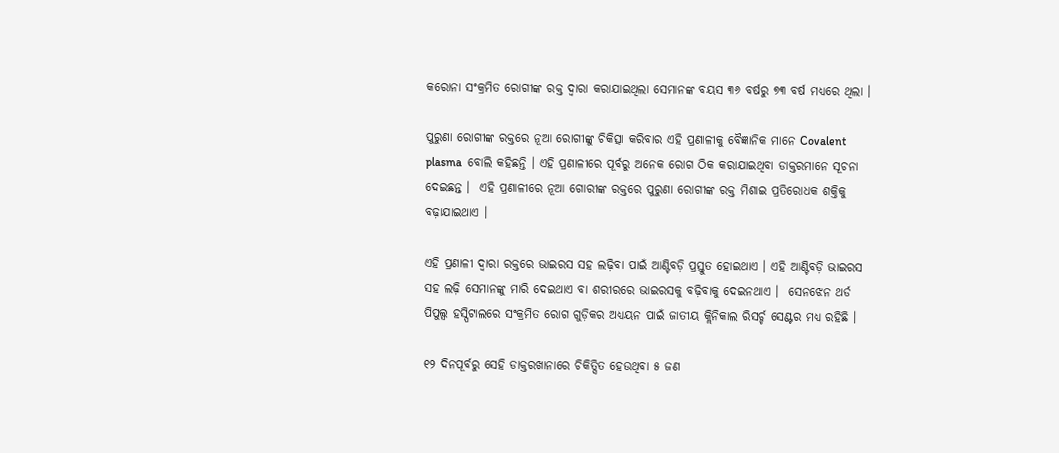କରୋନା ସଂକ୍ରମିତ ରୋଗୀଙ୍କ ରକ୍ତ ଦ୍ୱାରା କରାଯାଇଥିଲା ସେମାନଙ୍କ ବୟସ ୩୬ ବର୍ଷରୁ ୭୩ ବର୍ଷ ମଧ୍ୟରେ ଥିଲା ।

ପୁରୁଣା ରୋଗୀଙ୍କ ରକ୍ତରେ ନୂଆ ରୋଗୀଙ୍କୁ ଚିକିତ୍ସା କରିବାର ଏହି ପ୍ରଣାଳୀକୁ ବୈଜ୍ଞାନିକ ମାନେ Covalent plasma  ବୋଲି କହିଛନ୍ତି । ଏହି ପ୍ରଣାଳୀରେ ପୂର୍ବରୁ ଅନେକ ରୋଗ ଠିକ କରାଯାଇଥିବା ଡାକ୍ତରମାନେ ସୂଚନା ଦେଇଛନ୍ତ ।  ଏହି ପ୍ରଣାଳୀରେ ନୂଆ ଗୋରୀଙ୍କ ରକ୍ତରେ ପୁରୁଣା ରୋଗୀଙ୍କ ରକ୍ତ ମିଶାଇ ପ୍ରତିରୋଧକ ଶକ୍ତିକୁ ବଢ଼ାଯାଇଥାଏ ।

ଏହି ପ୍ରଣାଳୀ ଦ୍ୱାରା ରକ୍ତରେ ଭାଇରସ ସହ ଲଢ଼ିବା ପାଇଁ ଆଣ୍ଟିବଡ଼ି ପ୍ରସ୍ତୁତ ହୋଇଥାଏ । ଏହି ଆଣ୍ଟିବଡ଼ି ଭାଇରସ ସହ ଲଢ଼ି ସେମାନଙ୍କୁ ମାରି ଦେଇଥାଏ ବା ଶରୀରରେ ଭାଇରସକୁ ବଢ଼ିବାକୁ ଦେଇନଥାଏ ।  ସେନଝେନ ଥର୍ଡ ପିପୁଲ୍ସ ହସ୍ପିଟାଲରେ ସଂକ୍ରମିତ ରୋଗ ଗୁଡ଼ିକର ଅଧ୍ୟୟନ ପାଇଁ ଜାତୀୟ କ୍ଲିନିକାଲ ରିସର୍ଚ୍ଚ ସେଣ୍ଟର ମଧ୍ୟ ରହିଛି ।

୧୨ ଦିନପୂର୍ବରୁ ସେହି ଡାକ୍ତରଖାନାରେ ଚିକିତ୍ସିତ ହେଉଥିବା ୫ ଜଣ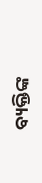ବ୍ୟକ୍ତିଙ୍କ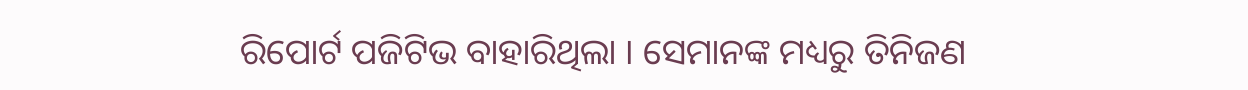ରିପୋର୍ଟ ପଜିଟିଭ ବାହାରିଥିଲା । ସେମାନଙ୍କ ମଧ୍ୟରୁ ତିନିଜଣ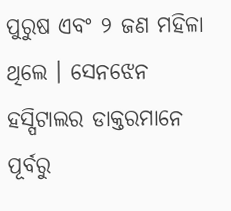ପୁରୁଷ ଏବଂ ୨ ଜଣ ମହିଳା ଥିଲେ । ସେନଝେନ ହସ୍ପିଟାଲର ଡାକ୍ତରମାନେ ପୂର୍ବରୁ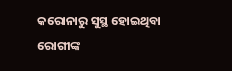କରୋନାରୁ ସୁସ୍ଥ ହୋଇଥିବା ରୋଗୀଙ୍କ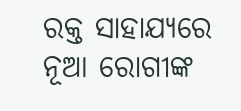ରକ୍ତ ସାହାଯ୍ୟରେ ନୂଆ ରୋଗୀଙ୍କ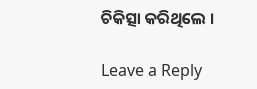ଚିକିତ୍ସା କରିଥିଲେ ।

Leave a Reply